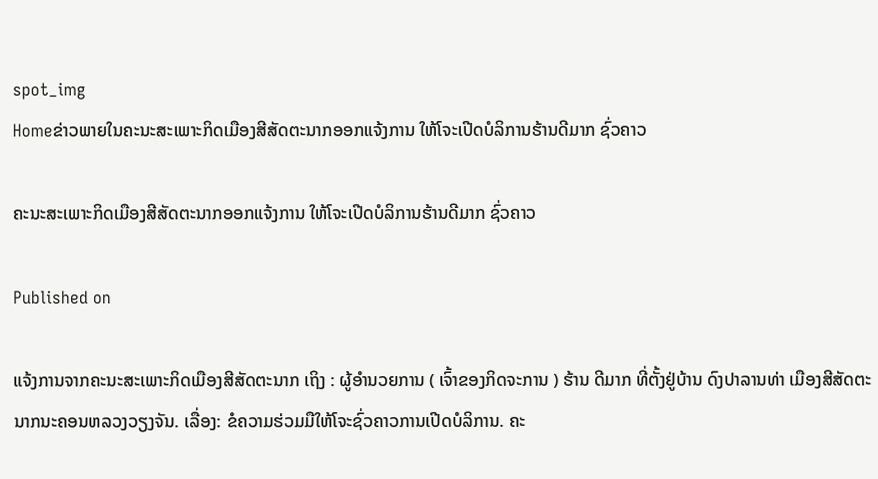spot_img
Homeຂ່າວພາຍໃນຄະນະສະເພາະກິດເມືອງສີສັດຕະນາກອອກແຈ້ງການ ໃຫ້ໂຈະເປີດບໍລິການຮ້ານດີມາກ ຊົ່ວຄາວ

ຄະນະສະເພາະກິດເມືອງສີສັດຕະນາກອອກແຈ້ງການ ໃຫ້ໂຈະເປີດບໍລິການຮ້ານດີມາກ ຊົ່ວຄາວ

Published on

ແຈ້ງການຈາກຄະນະສະເພາະກິດເມືອງສີສັດຕະນາກ ເຖິງ : ຜູ້ອໍານວຍການ ( ເຈົ້າຂອງກິດຈະການ ) ຮ້ານ ດີມາກ ທີ່ຕັ້ງຢູ່ບ້ານ ດົງປາລານທ່າ ເມືອງສີສັດຕະນາກນະຄອນຫລວງວຽງຈັນ. ເລື່ອງ: ຂໍຄວາມຮ່ວມມືໃຫ້ໂຈະຊົ່ວຄາວການເປີດບໍລິການ. ຄະ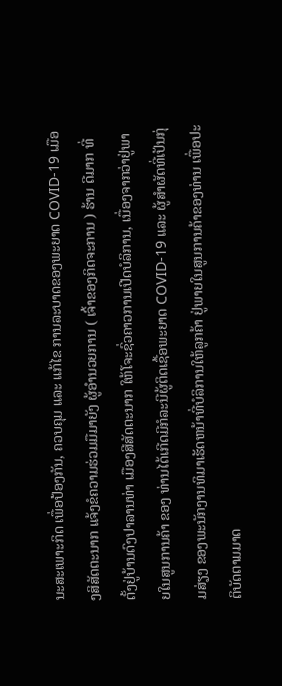ນະສະເພາະກິດ ເພື່ອປ້ອງກັນ, ຄວບຄຸມ ແລະ ແກ້ໄຂ ການລະບາດຂອງພະຍາດ COVID-19 ເມືອງສິສັດຕະນາກ ແຈ້ງຂໍຄວາມຮ່ວມມືມາຍັງ ຜູ້ອໍານວຍການ ( ເຈົ້າຂອງກິດຈະການ ) ຮ້ານ ດີມາກ ທີ່ຕັ້ງຢູ່ບ້ານດົງປາລານທ່າ ເມືອງສີສັດຕະນາກ ໃຫ້ໂຈະຊົ່ວຄາວການເປີດບໍລິການ, ເນື່ອງຈາກວ່າຢູ່ພາຍໃນສູນການຄ້າ ຂອງ ທ່ານໄດ້ເກີດມີກໍລະນີຜູ້ຕິດເຊື້ອພະຍາດ COVID-19 ແລະ ຜູ້ສໍາຜັດທີ່ເປັນກຸ່ມສ່ຽງ ຂອງພະນັກງານທິມາເຮັດຫນ້າທີ່ບໍລິການໃຫ້ລູກຄ້າ ຢູ່ພາຍໃນສູນການຄ້າຂອງທ່ານ ເພື່ອປະຕິບັດຕາມມາດ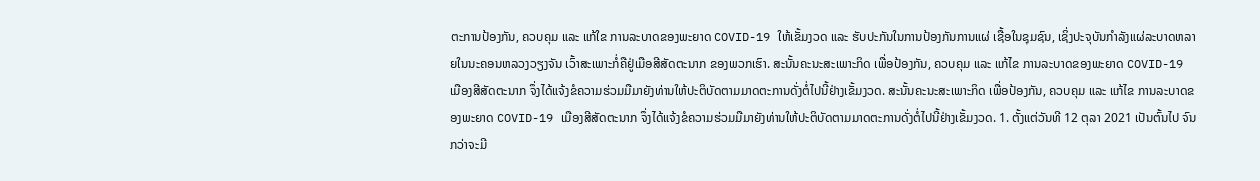ຕະການປ້ອງກັນ, ຄວບຄຸມ ແລະ ແກ້ໃຂ ການລະບາດຂອງພະຍາດ COVID-19 ໃຫ້ເຂັ້ມງວດ ແລະ ຮັບປະກັນໃນການປ້ອງກັນການແຜ່ ເຊື້ອໃນຊຸມຊົນ, ເຊິ່ງປະຈຸບັນກໍາລັງແຜ່ລະບາດຫລາຍໃນນະຄອນຫລວງວຽງຈັນ ເວົ້າສະເພາະກໍ່ຄືຢູ່ເມືອສີສັດຕະນາກ ຂອງພວກເຮົາ. ສະນັ້ນຄະນະສະເພາະກິດ ເພື່ອປ້ອງກັນ, ຄວບຄຸມ ແລະ ແກ້ໄຂ ການລະບາດຂອງພະຍາດ COVID-19 ເມືອງສີສັດຕະນາກ ຈຶ່ງໄດ້ແຈ້ງຂໍຄວາມຮ່ວມມືມາຍັງທ່ານໃຫ້ປະຕິບັດຕາມມາດຕະການດັ່ງຕໍ່ໄປນີ້ຢ່າງເຂັ້ມງວດ. ສະນັ້ນຄະນະສະເພາະກິດ ເພື່ອປ້ອງກັນ, ຄວບຄຸມ ແລະ ແກ້ໄຂ ການລະບາດຂອງພະຍາດ COVID-19 ເມືອງສີສັດຕະນາກ ຈຶ່ງໄດ້ແຈ້ງຂໍຄວາມຮ່ວມມືມາຍັງທ່ານໃຫ້ປະຕິບັດຕາມມາດຕະການດັ່ງຕໍ່ໄປນີ້ຢ່າງເຂັ້ມງວດ. 1. ຕັ້ງແຕ່ວັນທີ 12 ຕຸລາ 2021 ເປັນຕົ້ນໄປ ຈົນກວ່າຈະມີ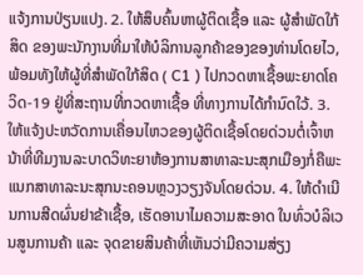ແຈ້ງການປ່ຽນແປງ. 2. ໃຫ້ສຶບຄົ້ນຫາຜູ້ຕິດເຊື້ອ ແລະ ຜູ້ສໍາພັດໃກ້ສິດ ຂອງພະນັກງານທີ່ມາໃຫ້ບໍລິການລູກຄ້າຂອງຂອງທ່ານໂດຍໄວ, ພ້ອມທັງໃຫ້ຜູ້ທີ່ສໍາພັດໃກ້ສິດ ( C1 ) ໄປກວດຫາເຊື້ອພະຍາດໂຄວິດ-19 ຢູ່ທີ່ສະຖານທີ່ກວດຫາເຊື້ອ ທີ່ທາງການໄດ້ກໍານົດໃວ້. 3. ໃຫ້ແຈ້ງປະຫວັດການເຄື່ອນໄຫວຂອງຜູ້ຕິດເຊື້ອໂດຍດ່ວນຕໍ່ເຈົ້າຫນ້າທີ່ທີມງານລະບາດວິທະຍາຫ້ອງການສາທາລະນະສຸກເມືອງກໍ່ຄືພະແນກສາທາລະນະສຸກນະຄອນຫຼວງວຽງຈັນໂດຍດ່ວນ. 4. ໃຫ້ດໍາເນີນການສີດຜົ່ນຢາຂ້າເຊື້ອ, ເຮັດອານາໄມຄວາມສະອາດ ໃນທົ່ວບໍລິເວນສູນການຄ້າ ແລະ ຈຸດຂາຍສິນຄ້າທີ່ເຫັນວ່າມີຄວາມສ່ຽງ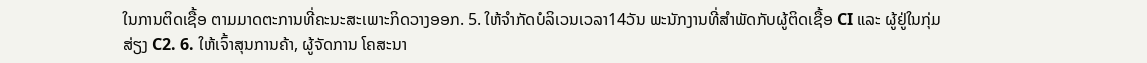ໃນການຕິດເຊື້ອ ຕາມມາດຕະການທີ່ຄະນະສະເພາະກິດວາງອອກ. 5. ໃຫ້ຈໍາກັດບໍລິເວນເວລາ14ວັນ ພະນັກງານທີ່ສໍາພັດກັບຜູ້ຕິດເຊື້ອ CI ແລະ ຜູ້ຢູ່ໃນກຸ່ມສ່ຽງ C2. 6. ໃຫ້ເຈົ້າສຸນການຄ້າ, ຜູ້ຈັດການ ໂຄສະນາ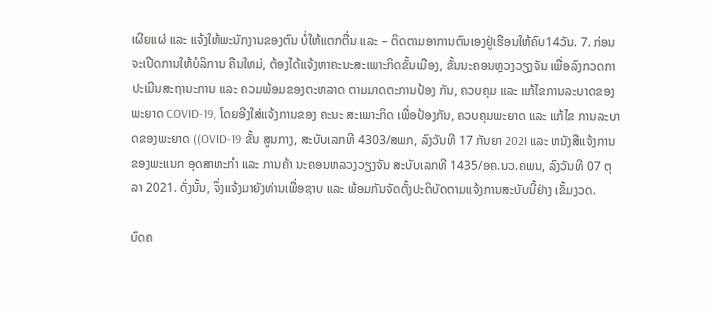ເຜີຍແຜ່ ແລະ ແຈ້ງໃຫ້ພະນັກງານຂອງຕົນ ບໍ່ໃຫ້ແຕກຕື່ນ ແລະ – ຕິດຕາມອາການຕົນເອງຢູ່ເຮືອນໃຫ້ຄົບ14ວັນ. 7. ກ່ອນຈະເປີດການໃຫ້ບໍລິການ ຄືນໃຫມ່, ຕ້ອງໄດ້ແຈ້ງຫາຄະນະສະເພາະກິດຂັ້ນເມືອງ, ຂັ້ນນະຄອນຫຼວງວຽງຈັນ ເພື່ອລົງກວດກາປະເມີນສະຖານະການ ແລະ ຄວມພ້ອມຂອງຕະຫລາດ ຕາມມາດຕະການປ້ອງ ກັນ, ຄວບຄຸມ ແລະ ແກ້ໄຂການລະບາດຂອງພະຍາດ COVID-19, ໂດຍອີງໃສ່ແຈ້ງການຂອງ ຄະນະ ສະເພາະກິດ ເພື່ອປ້ອງກັນ, ຄວບຄຸມພະຍາດ ແລະ ແກ້ໄຂ ການລະບາດຂອງພະຍາດ ((OVID-19 ຂັ້ນ ສູນກາງ, ສະບັບເລກທີ 4303/ສພກ, ລົງວັນທີ 17 ກັນຍາ 202I ແລະ ຫນັງສືແຈ້ງການຂອງພະແນກ ອຸດສາຫະກໍາ ແລະ ການຄ້າ ນະຄອນຫລວງວຽງຈັນ ສະບັບເລກທີ 1435/ອຄ.ນວ.ຄພນ, ລົງວັນທີ 07 ຕຸລາ 2021. ດັ່ງນັ້ນ, ຈຶ່ງແຈ້ງມາຍັງທ່ານເພື່ອຊາບ ແລະ ພ້ອມກັນຈັດຕັ້ງປະຕິບັດຕາມແຈ້ງການສະບັບນີ້ຢ່າງ ເຂັ້ມງວດ.

ບົດຄ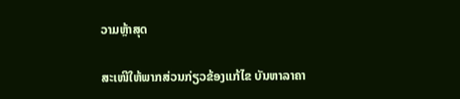ວາມຫຼ້າສຸດ

ສະເໜີໃຫ້ພາກສ່ວນກ່ຽວຂ້ອງແກ້ໄຂ ບັນຫາລາຄາ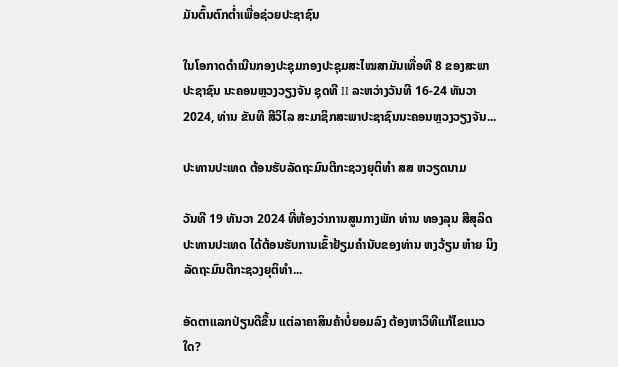ມັນຕົ້ນຕົກຕໍ່າເພື່ອຊ່ວຍປະຊາຊົນ

ໃນໂອກາດດຳເນີນກອງປະຊຸມກອງປະຊຸມສະໄໝສາມັນເທື່ອທີ 8 ຂອງສະພາປະຊາຊົນ ນະຄອນຫຼວງວຽງຈັນ ຊຸດທີ II ລະຫວ່າງວັນທີ 16-24 ທັນວາ 2024, ທ່ານ ຂັນທີ ສີວິໄລ ສະມາຊິກສະພາປະຊາຊົນນະຄອນຫຼວງວຽງຈັນ...

ປະທານປະເທດ ຕ້ອນຮັບລັດຖະມົນຕີກະຊວງຍຸຕິທຳ ສສ ຫວຽດນາມ

ວັນທີ 19 ທັນວາ 2024 ທີ່ຫ້ອງວ່າການສູນກາງພັກ ທ່ານ ທອງລຸນ ສີສຸລິດ ປະທານປະເທດ ໄດ້ຕ້ອນຮັບການເຂົ້າຢ້ຽມຄຳນັບຂອງທ່ານ ຫງວ້ຽນ ຫ໋າຍ ນິງ ລັດຖະມົນຕີກະຊວງຍຸຕິທຳ...

ອັດຕາແລກປ່ຽນດີຂຶ້ນ ແຕ່ລາຄາສິນຄ້າບໍ່ຍອມລົງ ຕ້ອງຫາວິທີແກ້ໄຂແນວໃດ?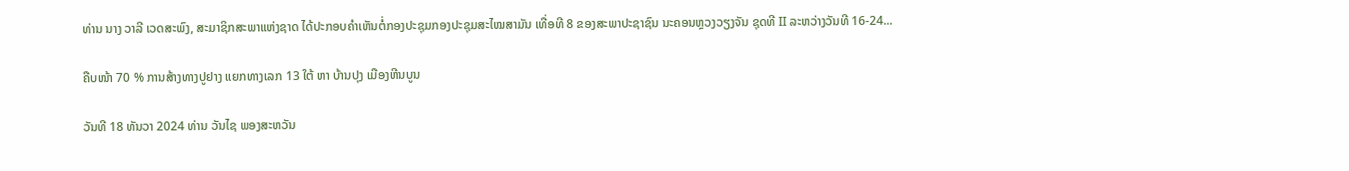ທ່ານ ນາງ ວາລີ ເວດສະພົງ, ສະມາຊິກສະພາແຫ່ງຊາດ ໄດ້ປະກອບຄໍາເຫັນຕໍ່ກອງປະຊຸມກອງປະຊຸມສະໄໝສາມັນ ເທື່ອທີ 8 ຂອງສະພາປະຊາຊົນ ນະຄອນຫຼວງວຽງຈັນ ຊຸດທີ II ລະຫວ່າງວັນທີ 16-24...

ຄືບໜ້າ 70 % ການສ້າງທາງປູຢາງ ແຍກທາງເລກ 13 ໃຕ້ ຫາ ບ້ານປຸງ ເມືອງຫີນບູນ

ວັນທີ 18 ທັນວາ 2024 ທ່ານ ວັນໄຊ ພອງສະຫວັນ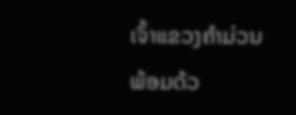ເຈົ້າແຂວງຄຳມ່ວນ ພ້ອມດ້ວ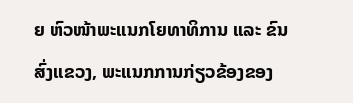ຍ ຫົວໜ້າພະແນກໂຍທາທິການ ແລະ ຂົນສົ່ງແຂວງ, ພະແນກການກ່ຽວຂ້ອງຂອງ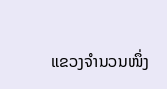ແຂວງຈໍານວນໜຶ່ງ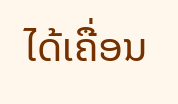ໄດ້ເຄື່ອນ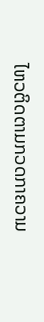ໄຫວຕິດຕາມກວດກາຄວາມ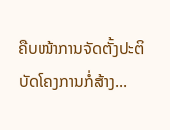ຄືບໜ້າການຈັດຕັ້ງປະຕິບັດໂຄງການກໍ່ສ້າງ...